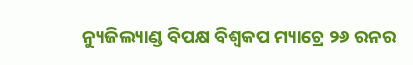ନ୍ୟୁଜିଲ୍ୟାଣ୍ଡ ବିପକ୍ଷ ବିଶ୍ୱକପ ମ୍ୟାଚ୍ରେ ୨୬ ରନର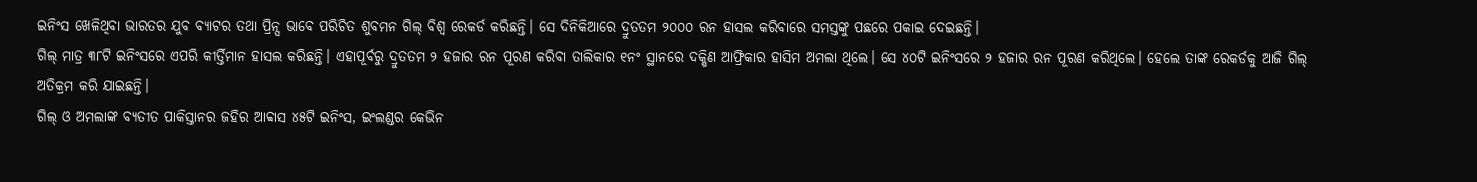ଇନିଂସ ଖେଳିଥିବା ଭାରତର ଯୁବ ବ୍ୟାଟର ତଥା ପ୍ରିନ୍ସ ଭାବେ ପରିଚିତ ଶୁବମନ ଗିଲ୍ ବିଶ୍ୱ ରେକର୍ଡ କରିଛନ୍ତି। ସେ ଦିନିକିଆରେ ଦ୍ରୁତତମ ୨୦୦୦ ରନ ହାସଲ କରିବାରେ ସମସ୍ତଙ୍କୁ ପଛରେ ପକାଇ ଦେଇଛନ୍ତି।
ଗିଲ୍ ମାତ୍ର ୩୮ଟି ଇନିଂସରେ ଏପରି କୀର୍ତ୍ତିମାନ ହାସଲ କରିଛନ୍ତି। ଏହାପୂର୍ବରୁ ଦ୍ରୁତତମ ୨ ହଜାର ରନ ପୂରଣ କରିବା ତାଲିକାର ୧ନଂ ସ୍ଥାନରେ ଦକ୍ଷିଣ ଆଫ୍ରିକାର ହାସିମ ଅମଲା ଥିଲେ। ସେ ୪୦ଟି ଇନିଂସରେ ୨ ହଜାର ରନ ପୂରଣ କରିଥିଲେ। ହେଲେ ତାଙ୍କ ରେକର୍ଡକୁ ଆଜି ଗିଲ୍ ଅତିକ୍ରମ କରି ଯାଇଛନ୍ତି।
ଗିଲ୍ ଓ ଅମଲାଙ୍କ ବ୍ୟତୀତ ପାକିସ୍ତାନର ଜହିର ଆବ୍ବାସ ୪୫ଟି ଇନିଂସ, ଇଂଲଣ୍ଡର କେଭିନ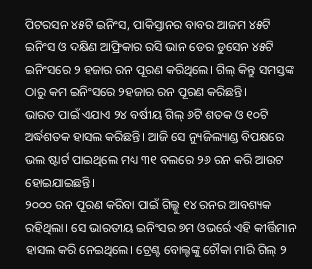ପିଟରସନ ୪୫ଟି ଇନିଂସ, ପାକିସ୍ତାନର ବାବର ଆଜମ ୪୫ଟି ଇନିଂସ ଓ ଦକ୍ଷିଣ ଆଫ୍ରିକାର ରସି ଭାନ ଡେର ଡୁସେନ ୪୫ଟି ଇନିଂସରେ ୨ ହଜାର ରନ ପୂରଣ କରିଥିଲେ। ଗିଲ୍ କିନ୍ତୁ ସମସ୍ତଙ୍କ ଠାରୁ କମ ଇନିଂସରେ ୨ହଜାର ରନ ପୂରଣ କରିଛନ୍ତି।
ଭାରତ ପାଇଁ ଏଯାଏ ୨୪ ବର୍ଷୀୟ ଗିଲ୍ ୬ଟି ଶତକ ଓ ୧୦ଟି ଅର୍ଦ୍ଧଶତକ ହାସଲ କରିଛନ୍ତି। ଆଜି ସେ ନ୍ୟୁଜିଲ୍ୟାଣ୍ଡ ବିପକ୍ଷରେ ଭଲ ଷ୍ଟାର୍ଟ ପାଇଥିଲେ ମଧ୍ୟ ୩୧ ବଲରେ ୨୬ ରନ କରି ଆଉଟ ହୋଇଯାଇଛନ୍ତି।
୨୦୦୦ ରନ ପୂରଣ କରିବା ପାଇଁ ଗିଲ୍କୁ ୧୪ ରନର ଆବଶ୍ୟକ ରହିଥିଲା। ସେ ଭାରତୀୟ ଇନିଂସର ୭ମ ଓଭର୍ରେ ଏହି କୀର୍ତ୍ତିମାନ ହାସଲ କରି ନେଇଥିଲେ। ଟ୍ରେଣ୍ଟ ବୋଲ୍ଟଙ୍କୁ ଚୌକା ମାରି ଗିଲ୍ ୨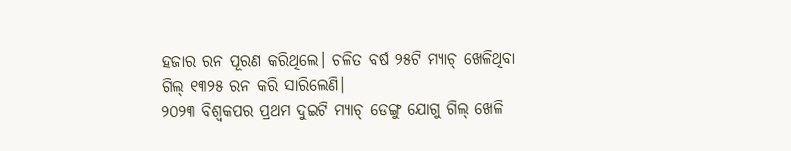ହଜାର ରନ ପୂରଣ କରିଥିଲେ। ଚଳିତ ବର୍ଷ ୨୫ଟି ମ୍ୟାଚ୍ ଖେଳିଥିବା ଗିଲ୍ ୧୩୨୫ ରନ କରି ସାରିଲେଣି।
୨୦୨୩ ବିଶ୍ୱକପର ପ୍ରଥମ ଦୁଇଟି ମ୍ୟାଚ୍ ଡେଙ୍ଗୁ ଯୋଗୁ ଗିଲ୍ ଖେଳି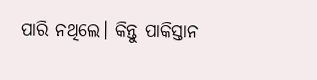ପାରି ନଥିଲେ। କିନ୍ତୁ ପାକିସ୍ତାନ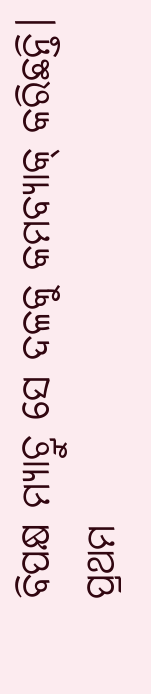ବିପକ୍ଷ ମ୍ୟାଚ୍ରୁ ସେ ଦଳକୁ କମବ୍ୟାକ୍ କରିଛନ୍ତି। ପ୍ରଥମ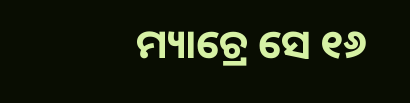ମ୍ୟାଚ୍ରେ ସେ ୧୬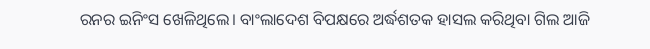ରନର ଇନିଂସ ଖେଳିଥିଲେ। ବାଂଲାଦେଶ ବିପକ୍ଷରେ ଅର୍ଦ୍ଧଶତକ ହାସଲ କରିଥିବା ଗିଲ ଆଜି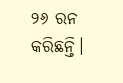୨୬ ରନ କରିଛନ୍ତି।